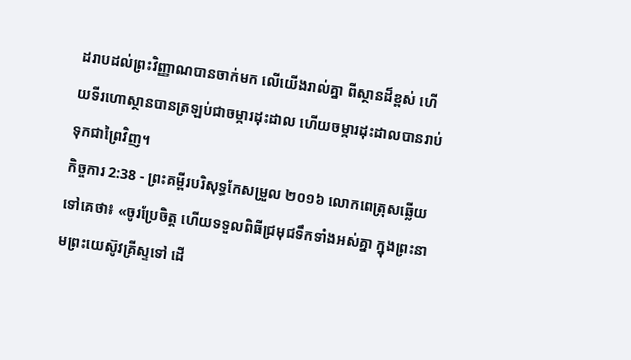ដរាបដល់ព្រះវិញ្ញាណបានចាក់មក លើយើងរាល់គ្នា ពីស្ថានដ៏ខ្ពស់ ហើយទីរហោស្ថានបានត្រឡប់ជាចម្ការដុះដាល ហើយចម្ការដុះដាលបានរាប់ទុកជាព្រៃវិញ។
កិច្ចការ 2:38 - ព្រះគម្ពីរបរិសុទ្ធកែសម្រួល ២០១៦ លោកពេត្រុសឆ្លើយទៅគេថា៖ «ចូរប្រែចិត្ត ហើយទទួលពិធីជ្រមុជទឹកទាំងអស់គ្នា ក្នុងព្រះនាមព្រះយេស៊ូវគ្រីស្ទទៅ ដើ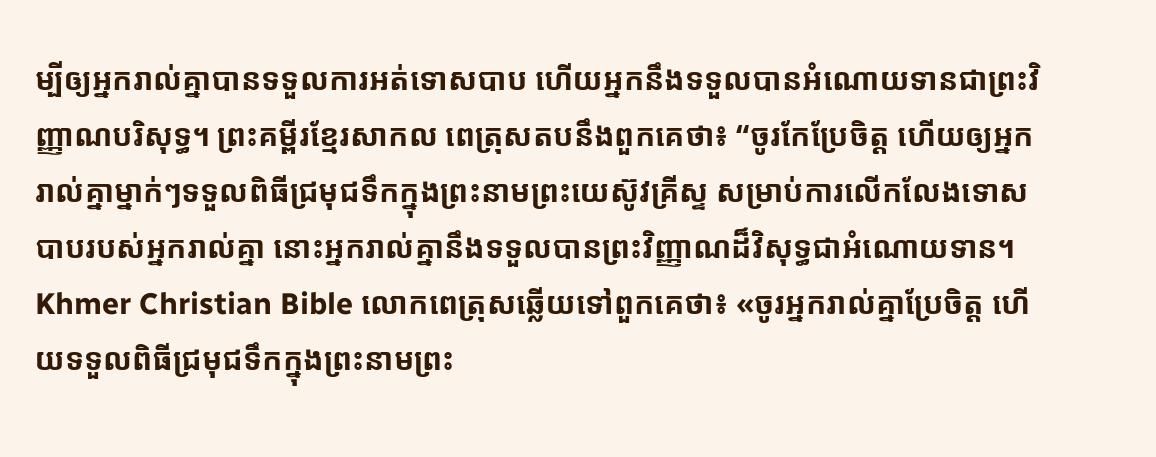ម្បីឲ្យអ្នករាល់គ្នាបានទទួលការអត់ទោសបាប ហើយអ្នកនឹងទទួលបានអំណោយទានជាព្រះវិញ្ញាណបរិសុទ្ធ។ ព្រះគម្ពីរខ្មែរសាកល ពេត្រុសតបនឹងពួកគេថា៖ “ចូរកែប្រែចិត្ត ហើយឲ្យអ្នករាល់គ្នាម្នាក់ៗទទួលពិធីជ្រមុជទឹកក្នុងព្រះនាមព្រះយេស៊ូវគ្រីស្ទ សម្រាប់ការលើកលែងទោសបាបរបស់អ្នករាល់គ្នា នោះអ្នករាល់គ្នានឹងទទួលបានព្រះវិញ្ញាណដ៏វិសុទ្ធជាអំណោយទាន។ Khmer Christian Bible លោកពេត្រុសឆ្លើយទៅពួកគេថា៖ «ចូរអ្នករាល់គ្នាប្រែចិត្ដ ហើយទទួលពិធីជ្រមុជទឹកក្នុងព្រះនាមព្រះ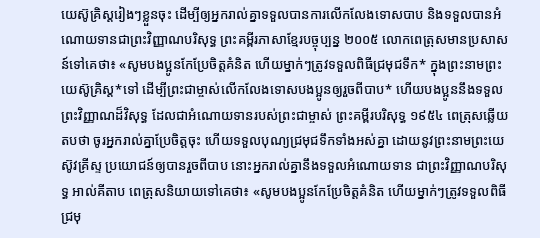យេស៊ូគ្រិស្ដរៀងៗខ្លួនចុះ ដើម្បីឲ្យអ្នករាល់គ្នាទទួលបានការលើកលែងទោសបាប និងទទួលបានអំណោយទានជាព្រះវិញ្ញាណបរិសុទ្ធ ព្រះគម្ពីរភាសាខ្មែរបច្ចុប្បន្ន ២០០៥ លោកពេត្រុសមានប្រសាសន៍ទៅគេថា៖ «សូមបងប្អូនកែប្រែចិត្តគំនិត ហើយម្នាក់ៗត្រូវទទួលពិធីជ្រមុជទឹក* ក្នុងព្រះនាមព្រះយេស៊ូគ្រិស្ត*ទៅ ដើម្បីព្រះជាម្ចាស់លើកលែងទោសបងប្អូនឲ្យរួចពីបាប* ហើយបងប្អូននឹងទទួលព្រះវិញ្ញាណដ៏វិសុទ្ធ ដែលជាអំណោយទានរបស់ព្រះជាម្ចាស់ ព្រះគម្ពីរបរិសុទ្ធ ១៩៥៤ ពេត្រុសឆ្លើយតបថា ចូរអ្នករាល់គ្នាប្រែចិត្តចុះ ហើយទទួលបុណ្យជ្រមុជទឹកទាំងអស់គ្នា ដោយនូវព្រះនាមព្រះយេស៊ូវគ្រីស្ទ ប្រយោជន៍ឲ្យបានរួចពីបាប នោះអ្នករាល់គ្នានឹងទទួលអំណោយទាន ជាព្រះវិញ្ញាណបរិសុទ្ធ អាល់គីតាប ពេត្រុសនិយាយទៅគេថា៖ «សូមបងប្អូនកែប្រែចិត្ដគំនិត ហើយម្នាក់ៗត្រូវទទួលពិធីជ្រមុ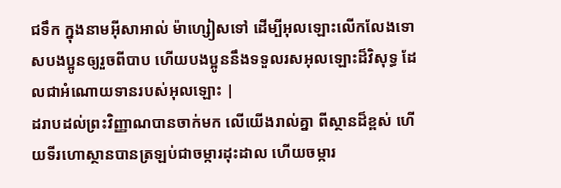ជទឹក ក្នុងនាមអ៊ីសាអាល់ ម៉ាហ្សៀសទៅ ដើម្បីអុលឡោះលើកលែងទោសបងប្អូនឲ្យរួចពីបាប ហើយបងប្អូននឹងទទួលរសអុលឡោះដ៏វិសុទ្ធ ដែលជាអំណោយទានរបស់អុលឡោះ |
ដរាបដល់ព្រះវិញ្ញាណបានចាក់មក លើយើងរាល់គ្នា ពីស្ថានដ៏ខ្ពស់ ហើយទីរហោស្ថានបានត្រឡប់ជាចម្ការដុះដាល ហើយចម្ការ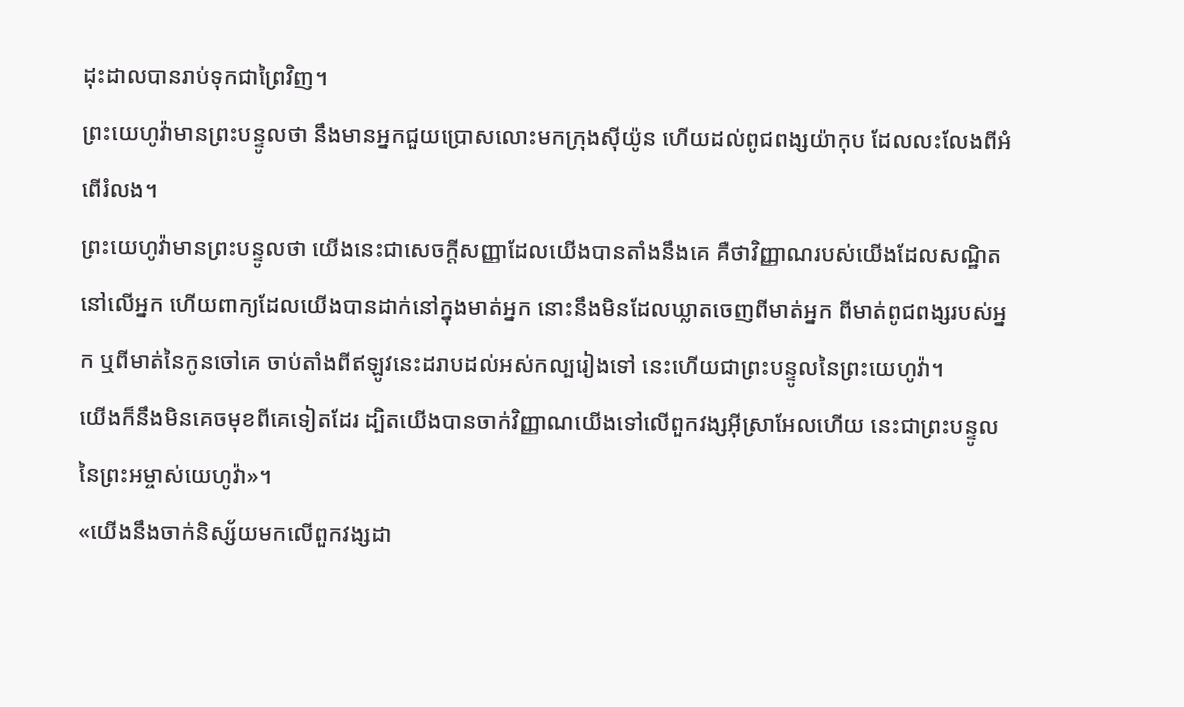ដុះដាលបានរាប់ទុកជាព្រៃវិញ។
ព្រះយេហូវ៉ាមានព្រះបន្ទូលថា នឹងមានអ្នកជួយប្រោសលោះមកក្រុងស៊ីយ៉ូន ហើយដល់ពូជពង្សយ៉ាកុប ដែលលះលែងពីអំពើរំលង។
ព្រះយេហូវ៉ាមានព្រះបន្ទូលថា យើងនេះជាសេចក្ដីសញ្ញាដែលយើងបានតាំងនឹងគេ គឺថាវិញ្ញាណរបស់យើងដែលសណ្ឋិតនៅលើអ្នក ហើយពាក្យដែលយើងបានដាក់នៅក្នុងមាត់អ្នក នោះនឹងមិនដែលឃ្លាតចេញពីមាត់អ្នក ពីមាត់ពូជពង្សរបស់អ្នក ឬពីមាត់នៃកូនចៅគេ ចាប់តាំងពីឥឡូវនេះដរាបដល់អស់កល្បរៀងទៅ នេះហើយជាព្រះបន្ទូលនៃព្រះយេហូវ៉ា។
យើងក៏នឹងមិនគេចមុខពីគេទៀតដែរ ដ្បិតយើងបានចាក់វិញ្ញាណយើងទៅលើពួកវង្សអ៊ីស្រាអែលហើយ នេះជាព្រះបន្ទូលនៃព្រះអម្ចាស់យេហូវ៉ា»។
«យើងនឹងចាក់និស្ស័យមកលើពួកវង្សដា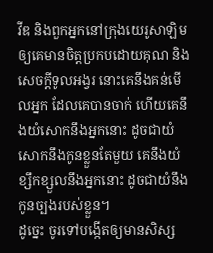វីឌ និងពួកអ្នកនៅក្រុងយេរូសាឡិម ឲ្យគេមានចិត្តប្រកបដោយគុណ និងសេចក្ដីទូលអង្វរ នោះគេនឹងគន់មើលអ្នក ដែលគេបានចាក់ ហើយគេនឹងយំសោកនឹងអ្នកនោះ ដូចជាយំសោកនឹងកូនខ្លួនតែមួយ គេនឹងយំខ្សឹកខ្សួលនឹងអ្នកនោះ ដូចជាយំនឹងកូនច្បងរបស់ខ្លួន។
ដូច្នេះ ចូរទៅបង្កើតឲ្យមានសិស្ស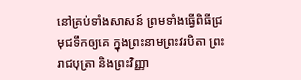នៅគ្រប់ទាំងសាសន៍ ព្រមទាំងធ្វើពិធីជ្រមុជទឹកឲ្យគេ ក្នុងព្រះនាមព្រះវរបិតា ព្រះរាជបុត្រា និងព្រះវិញ្ញា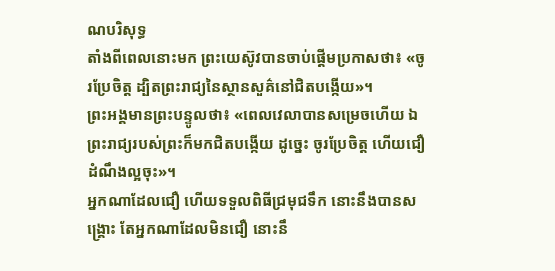ណបរិសុទ្ធ
តាំងពីពេលនោះមក ព្រះយេស៊ូវបានចាប់ផ្តើមប្រកាសថា៖ «ចូរប្រែចិត្ត ដ្បិតព្រះរាជ្យនៃស្ថានសួគ៌នៅជិតបង្កើយ»។
ព្រះអង្គមានព្រះបន្ទូលថា៖ «ពេលវេលាបានសម្រេចហើយ ឯព្រះរាជ្យរបស់ព្រះក៏មកជិតបង្កើយ ដូច្នេះ ចូរប្រែចិត្ត ហើយជឿដំណឹងល្អចុះ»។
អ្នកណាដែលជឿ ហើយទទួលពិធីជ្រមុជទឹក នោះនឹងបានសង្គ្រោះ តែអ្នកណាដែលមិនជឿ នោះនឹ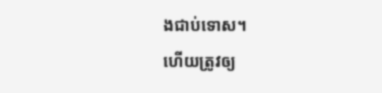ងជាប់ទោស។
ហើយត្រូវឲ្យ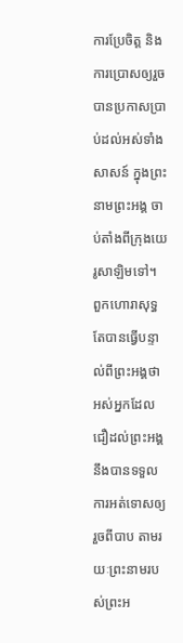ការប្រែចិត្ត និងការប្រោសឲ្យរួច បានប្រកាសប្រាប់ដល់អស់ទាំងសាសន៍ ក្នុងព្រះនាមព្រះអង្គ ចាប់តាំងពីក្រុងយេរូសាឡិមទៅ។
ពួកហោរាសុទ្ធតែបានធ្វើបន្ទាល់ពីព្រះអង្គថា អស់អ្នកដែលជឿដល់ព្រះអង្គ នឹងបានទទួលការអត់ទោសឲ្យរួចពីបាប តាមរយៈព្រះនាមរបស់ព្រះអ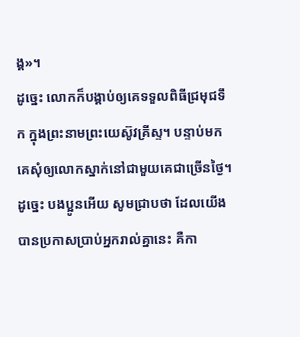ង្គ»។
ដូច្នេះ លោកក៏បង្គាប់ឲ្យគេទទួលពិធីជ្រមុជទឹក ក្នុងព្រះនាមព្រះយេស៊ូវគ្រីស្ទ។ បន្ទាប់មក គេសុំឲ្យលោកស្នាក់នៅជាមួយគេជាច្រើនថ្ងៃ។
ដូច្នេះ បងប្អូនអើយ សូមជ្រាបថា ដែលយើងបានប្រកាសប្រាប់អ្នករាល់គ្នានេះ គឺកា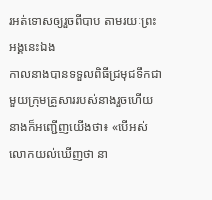រអត់ទោសឲ្យរួចពីបាប តាមរយៈព្រះអង្គនេះឯង
កាលនាងបានទទួលពិធីជ្រមុជទឹកជាមួយក្រុមគ្រួសាររបស់នាងរួចហើយ នាងក៏អញ្ជើញយើងថា៖ «បើអស់លោកយល់ឃើញថា នា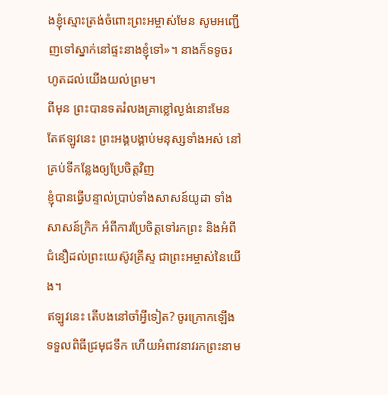ងខ្ញុំស្មោះត្រង់ចំពោះព្រះអម្ចាស់មែន សូមអញ្ជើញទៅស្នាក់នៅផ្ទះនាងខ្ញុំទៅ»។ នាងក៏ទទូចរហូតដល់យើងយល់ព្រម។
ពីមុន ព្រះបានទតរំលងគ្រាខ្លៅល្ងង់នោះមែន តែឥឡូវនេះ ព្រះអង្គបង្គាប់មនុស្សទាំងអស់ នៅគ្រប់ទីកន្លែងឲ្យប្រែចិត្តវិញ
ខ្ញុំបានធ្វើបន្ទាល់ប្រាប់ទាំងសាសន៍យូដា ទាំងសាសន៍ក្រិក អំពីការប្រែចិត្តទៅរកព្រះ និងអំពីជំនឿដល់ព្រះយេស៊ូវគ្រីស្ទ ជាព្រះអម្ចាស់នៃយើង។
ឥឡូវនេះ តើបងនៅចាំអ្វីទៀត? ចូរក្រោកឡើង ទទួលពិធីជ្រមុជទឹក ហើយអំពាវនាវរកព្រះនាម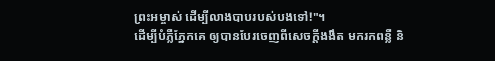ព្រះអម្ចាស់ ដើម្បីលាងបាបរបស់បងទៅ!"។
ដើម្បីបំភ្លឺភ្នែកគេ ឲ្យបានបែរចេញពីសេចក្តីងងឹត មករកពន្លឺ និ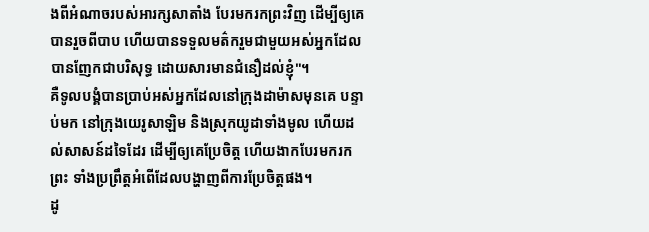ងពីអំណាចរបស់អារក្សសាតាំង បែរមករកព្រះវិញ ដើម្បីឲ្យគេបានរួចពីបាប ហើយបានទទួលមត៌ករួមជាមួយអស់អ្នកដែលបានញែកជាបរិសុទ្ធ ដោយសារមានជំនឿដល់ខ្ញុំ"។
គឺទូលបង្គំបានប្រាប់អស់អ្នកដែលនៅក្រុងដាម៉ាសមុនគេ បន្ទាប់មក នៅក្រុងយេរូសាឡិម និងស្រុកយូដាទាំងមូល ហើយដល់សាសន៍ដទៃដែរ ដើម្បីឲ្យគេប្រែចិត្ត ហើយងាកបែរមករកព្រះ ទាំងប្រព្រឹត្តអំពើដែលបង្ហាញពីការប្រែចិត្តផង។
ដូ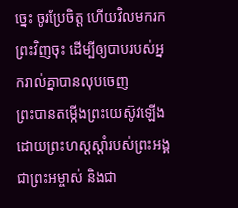ច្នេះ ចូរប្រែចិត្ត ហើយវិលមករកព្រះវិញចុះ ដើម្បីឲ្យបាបរបស់អ្នករាល់គ្នាបានលុបចេញ
ព្រះបានតម្កើងព្រះយេស៊ូវឡើង ដោយព្រះហស្តស្តាំរបស់ព្រះអង្គ ជាព្រះអម្ចាស់ និងជា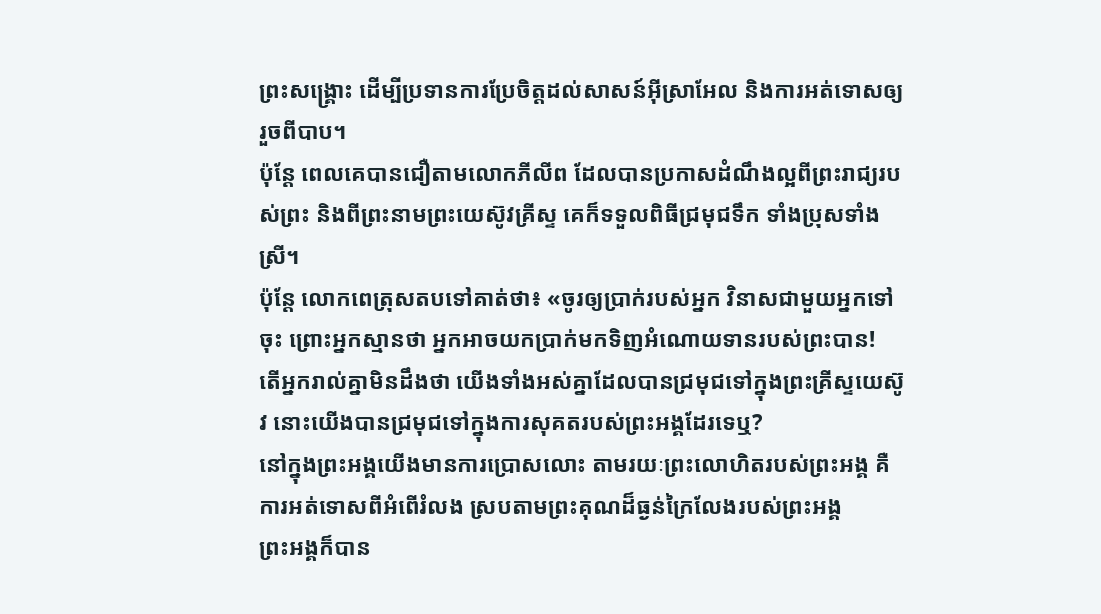ព្រះសង្គ្រោះ ដើម្បីប្រទានការប្រែចិត្តដល់សាសន៍អ៊ីស្រាអែល និងការអត់ទោសឲ្យរួចពីបាប។
ប៉ុន្ដែ ពេលគេបានជឿតាមលោកភីលីព ដែលបានប្រកាសដំណឹងល្អពីព្រះរាជ្យរបស់ព្រះ និងពីព្រះនាមព្រះយេស៊ូវគ្រីស្ទ គេក៏ទទួលពិធីជ្រមុជទឹក ទាំងប្រុសទាំងស្រី។
ប៉ុន្តែ លោកពេត្រុសតបទៅគាត់ថា៖ «ចូរឲ្យប្រាក់របស់អ្នក វិនាសជាមួយអ្នកទៅចុះ ព្រោះអ្នកស្មានថា អ្នកអាចយកប្រាក់មកទិញអំណោយទានរបស់ព្រះបាន!
តើអ្នករាល់គ្នាមិនដឹងថា យើងទាំងអស់គ្នាដែលបានជ្រមុជទៅក្នុងព្រះគ្រីស្ទយេស៊ូវ នោះយើងបានជ្រមុជទៅក្នុងការសុគតរបស់ព្រះអង្គដែរទេឬ?
នៅក្នុងព្រះអង្គយើងមានការប្រោសលោះ តាមរយៈព្រះលោហិតរបស់ព្រះអង្គ គឺការអត់ទោសពីអំពើរំលង ស្របតាមព្រះគុណដ៏ធ្ងន់ក្រៃលែងរបស់ព្រះអង្គ
ព្រះអង្គក៏បាន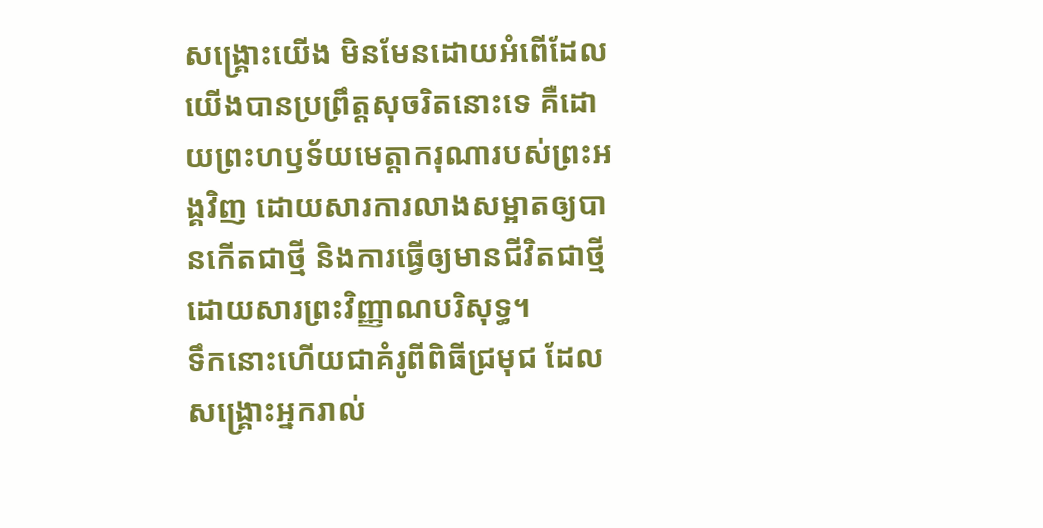សង្គ្រោះយើង មិនមែនដោយអំពើដែលយើងបានប្រព្រឹត្តសុចរិតនោះទេ គឺដោយព្រះហឫទ័យមេត្តាករុណារបស់ព្រះអង្គវិញ ដោយសារការលាងសម្អាតឲ្យបានកើតជាថ្មី និងការធ្វើឲ្យមានជីវិតជាថ្មីដោយសារព្រះវិញ្ញាណបរិសុទ្ធ។
ទឹកនោះហើយជាគំរូពីពិធីជ្រមុជ ដែលសង្គ្រោះអ្នករាល់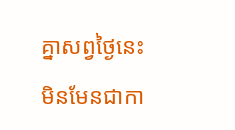គ្នាសព្វថ្ងៃនេះ មិនមែនជាកា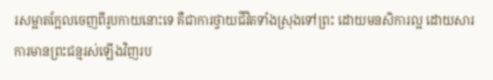រសម្អាតក្អែលចេញពីរូបកាយនោះទេ គឺជាការថ្វាយជីវិតទាំងស្រុងទៅព្រះ ដោយមនសិការល្អ ដោយសារការមានព្រះជន្មរស់ឡើងវិញរប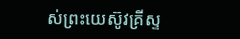ស់ព្រះយេស៊ូវគ្រីស្ទ